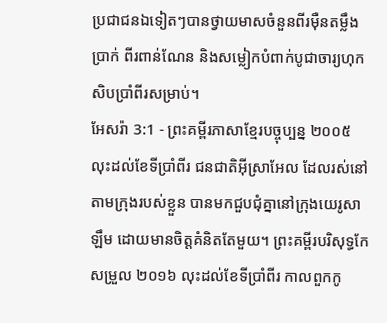ប្រជាជនឯទៀតៗបានថ្វាយមាសចំនួនពីរម៉ឺនតម្លឹង ប្រាក់ ពីរពាន់ណែន និងសម្លៀកបំពាក់បូជាចារ្យហុកសិបប្រាំពីរសម្រាប់។
អែសរ៉ា 3:1 - ព្រះគម្ពីរភាសាខ្មែរបច្ចុប្បន្ន ២០០៥ លុះដល់ខែទីប្រាំពីរ ជនជាតិអ៊ីស្រាអែល ដែលរស់នៅតាមក្រុងរបស់ខ្លួន បានមកជួបជុំគ្នានៅក្រុងយេរូសាឡឹម ដោយមានចិត្តគំនិតតែមួយ។ ព្រះគម្ពីរបរិសុទ្ធកែសម្រួល ២០១៦ លុះដល់ខែទីប្រាំពីរ កាលពួកកូ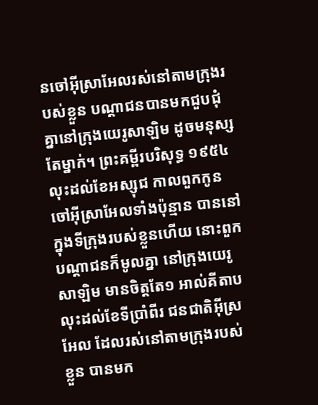នចៅអ៊ីស្រាអែលរស់នៅតាមក្រុងរបស់ខ្លួន បណ្ដាជនបានមកជួបជុំគ្នានៅក្រុងយេរូសាឡិម ដូចមនុស្សតែម្នាក់។ ព្រះគម្ពីរបរិសុទ្ធ ១៩៥៤ លុះដល់ខែអស្សុជ កាលពួកកូនចៅអ៊ីស្រាអែលទាំងប៉ុន្មាន បាននៅក្នុងទីក្រុងរបស់ខ្លួនហើយ នោះពួកបណ្តាជនក៏មូលគ្នា នៅក្រុងយេរូសាឡិម មានចិត្តតែ១ អាល់គីតាប លុះដល់ខែទីប្រាំពីរ ជនជាតិអ៊ីស្រអែល ដែលរស់នៅតាមក្រុងរបស់ខ្លួន បានមក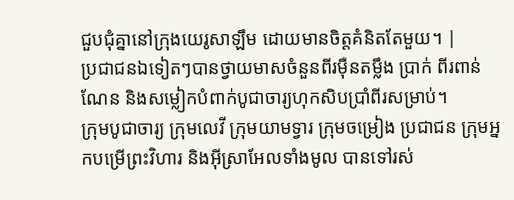ជួបជុំគ្នានៅក្រុងយេរូសាឡឹម ដោយមានចិត្តគំនិតតែមួយ។ |
ប្រជាជនឯទៀតៗបានថ្វាយមាសចំនួនពីរម៉ឺនតម្លឹង ប្រាក់ ពីរពាន់ណែន និងសម្លៀកបំពាក់បូជាចារ្យហុកសិបប្រាំពីរសម្រាប់។
ក្រុមបូជាចារ្យ ក្រុមលេវី ក្រុមយាមទ្វារ ក្រុមចម្រៀង ប្រជាជន ក្រុមអ្នកបម្រើព្រះវិហារ និងអ៊ីស្រាអែលទាំងមូល បានទៅរស់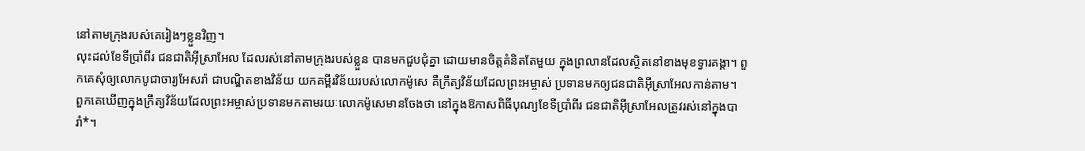នៅតាមក្រុងរបស់គេរៀងៗខ្លួនវិញ។
លុះដល់ខែទីប្រាំពីរ ជនជាតិអ៊ីស្រាអែល ដែលរស់នៅតាមក្រុងរបស់ខ្លួន បានមកជួបជុំគ្នា ដោយមានចិត្តគំនិតតែមួយ ក្នុងព្រលានដែលស្ថិតនៅខាងមុខទ្វារគង្គា។ ពួកគេសុំឲ្យលោកបូជាចារ្យអែសរ៉ា ជាបណ្ឌិតខាងវិន័យ យកគម្ពីរវិន័យរបស់លោកម៉ូសេ គឺក្រឹត្យវិន័យដែលព្រះអម្ចាស់ ប្រទានមកឲ្យជនជាតិអ៊ីស្រាអែលកាន់តាម។
ពួកគេឃើញក្នុងក្រឹត្យវិន័យដែលព្រះអម្ចាស់ប្រទានមកតាមរយៈលោកម៉ូសេមានចែងថា នៅក្នុងឱកាសពិធីបុណ្យខែទីប្រាំពីរ ជនជាតិអ៊ីស្រាអែលត្រូវរស់នៅក្នុងបារាំ*។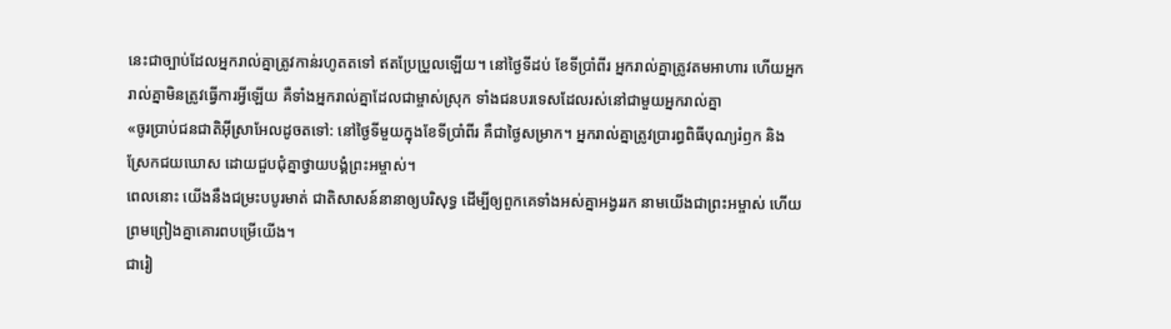នេះជាច្បាប់ដែលអ្នករាល់គ្នាត្រូវកាន់រហូតតទៅ ឥតប្រែប្រួលឡើយ។ នៅថ្ងៃទីដប់ ខែទីប្រាំពីរ អ្នករាល់គ្នាត្រូវតមអាហារ ហើយអ្នករាល់គ្នាមិនត្រូវធ្វើការអ្វីឡើយ គឺទាំងអ្នករាល់គ្នាដែលជាម្ចាស់ស្រុក ទាំងជនបរទេសដែលរស់នៅជាមួយអ្នករាល់គ្នា
«ចូរប្រាប់ជនជាតិអ៊ីស្រាអែលដូចតទៅ: នៅថ្ងៃទីមួយក្នុងខែទីប្រាំពីរ គឺជាថ្ងៃសម្រាក។ អ្នករាល់គ្នាត្រូវប្រារព្ធពិធីបុណ្យរំឭក និងស្រែកជយឃោស ដោយជួបជុំគ្នាថ្វាយបង្គំព្រះអម្ចាស់។
ពេលនោះ យើងនឹងជម្រះបបូរមាត់ ជាតិសាសន៍នានាឲ្យបរិសុទ្ធ ដើម្បីឲ្យពួកគេទាំងអស់គ្នាអង្វររក នាមយើងជាព្រះអម្ចាស់ ហើយព្រមព្រៀងគ្នាគោរពបម្រើយើង។
ជារៀ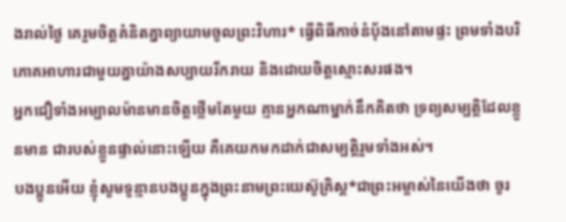ងរាល់ថ្ងៃ គេរួមចិត្តគំនិតគ្នាព្យាយាមចូលព្រះវិហារ* ធ្វើពិធីកាច់នំប៉័ងនៅតាមផ្ទះ ព្រមទាំងបរិភោគអាហារជាមួយគ្នាយ៉ាងសប្បាយរីករាយ និងដោយចិត្តស្មោះសរផង។
អ្នកជឿទាំងអម្បាលម៉ានមានចិត្តថ្លើមតែមួយ គ្មានអ្នកណាម្នាក់នឹកគិតថា ទ្រព្យសម្បត្តិដែលខ្លួនមាន ជារបស់ខ្លួនផ្ទាល់នោះឡើយ គឺគេយកមកដាក់ជាសម្បត្តិរួមទាំងអស់។
បងប្អូនអើយ ខ្ញុំសូមទូន្មានបងប្អូនក្នុងព្រះនាមព្រះយេស៊ូគ្រិស្ត*ជាព្រះអម្ចាស់នៃយើងថា ចូរ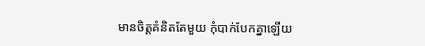មានចិត្តគំនិតតែមួយ កុំបាក់បែកគ្នាឡើយ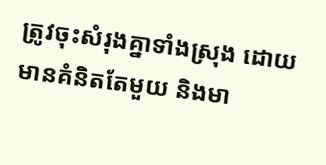ត្រូវចុះសំរុងគ្នាទាំងស្រុង ដោយមានគំនិតតែមួយ និងមា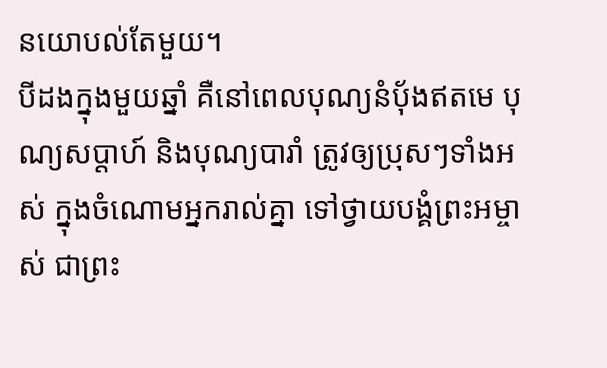នយោបល់តែមួយ។
បីដងក្នុងមួយឆ្នាំ គឺនៅពេលបុណ្យនំប៉័ងឥតមេ បុណ្យសប្ដាហ៍ និងបុណ្យបារាំ ត្រូវឲ្យប្រុសៗទាំងអស់ ក្នុងចំណោមអ្នករាល់គ្នា ទៅថ្វាយបង្គំព្រះអម្ចាស់ ជាព្រះ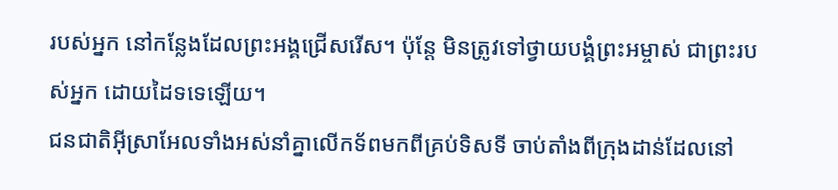របស់អ្នក នៅកន្លែងដែលព្រះអង្គជ្រើសរើស។ ប៉ុន្តែ មិនត្រូវទៅថ្វាយបង្គំព្រះអម្ចាស់ ជាព្រះរបស់អ្នក ដោយដៃទទេឡើយ។
ជនជាតិអ៊ីស្រាអែលទាំងអស់នាំគ្នាលើកទ័ពមកពីគ្រប់ទិសទី ចាប់តាំងពីក្រុងដាន់ដែលនៅ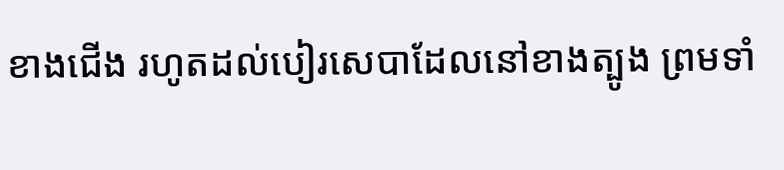ខាងជើង រហូតដល់បៀរសេបាដែលនៅខាងត្បូង ព្រមទាំ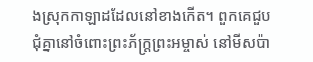ងស្រុកកាឡាដដែលនៅខាងកើត។ ពួកគេជួបជុំគ្នានៅចំពោះព្រះភ័ក្ត្រព្រះអម្ចាស់ នៅមីសប៉ា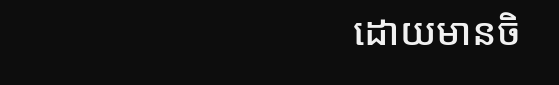ដោយមានចិ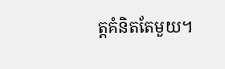ត្តគំនិតតែមួយ។